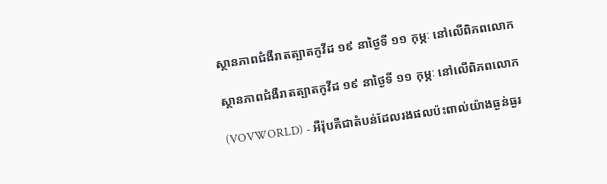ស្ថានភាពជំងឺរាតត្បាតកូវីដ ១៩ នាថ្ងៃទី ១១ កុម្ភៈ នៅលើពិភពលោក

ស្ថានភាពជំងឺរាតត្បាតកូវីដ ១៩ នាថ្ងៃទី ១១ កុម្ភៈ នៅលើពិភពលោក

(VOVWORLD) - អឺរ៉ុបគឺជាតំបន់ដែលរងផលប៉ះពាល់យ៉ាងធ្ងន់ធ្ងរ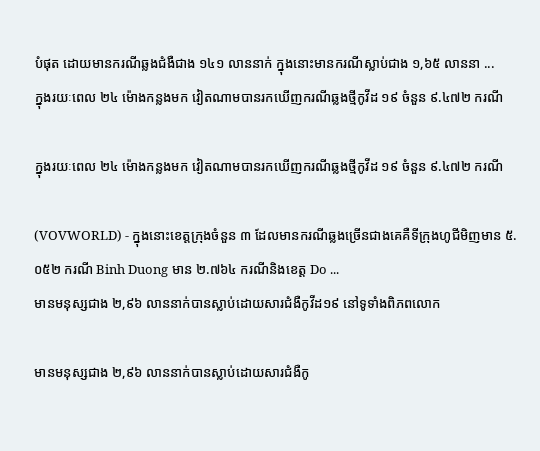បំផុត ដោយមានករណីឆ្លងជំងឺជាង ១៤១ លាននាក់ ក្នុងនោះមានករណីស្លាប់ជាង ១,៦៥ លាននា ...
ក្នុងរយៈពេល ២៤ ម៉ោងកន្លងមក វៀតណាមបានរកឃើញករណីឆ្លងថ្មីកូវីដ ១៩ ចំនួន ៩.៤៧២ ករណី

ក្នុងរយៈពេល ២៤ ម៉ោងកន្លងមក វៀតណាមបានរកឃើញករណីឆ្លងថ្មីកូវីដ ១៩ ចំនួន ៩.៤៧២ ករណី

(VOVWORLD) - ក្នុងនោះខេត្តក្រុងចំនួន ៣ ដែលមានករណីឆ្លងច្រើនជាងគេគឺទីក្រុងហូជីមិញមាន ៥.០៥២ ករណី Binh Duong មាន ២.៧៦៤ ករណីនិងខេត្ត Do ...
មានមនុស្សជាង ២,៩៦ លាននាក់បានស្លាប់ដោយសារជំងឺកូវីដ១៩ នៅទូទាំងពិភពលោក

មានមនុស្សជាង ២,៩៦ លាននាក់បានស្លាប់ដោយសារជំងឺកូ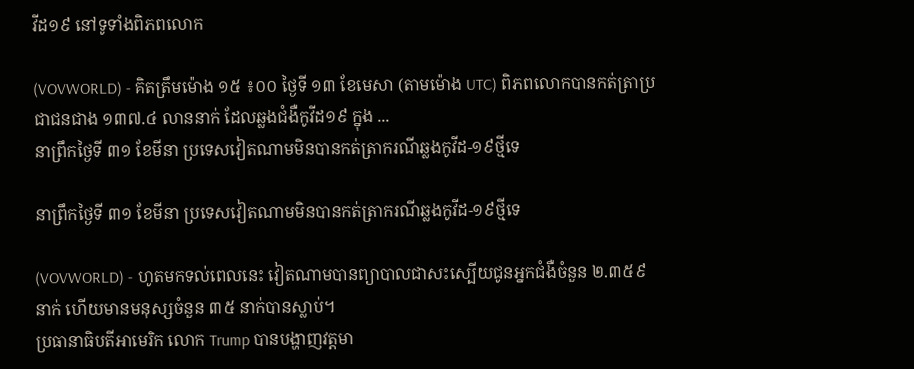វីដ១៩ នៅទូទាំងពិភពលោក

(VOVWORLD) - គិតត្រឹមម៉ោង ១៥ ៖០០ ថ្ងៃទី ១៣ ខែមេសា (តាមម៉ោង UTC) ពិភពលោកបានកត់ត្រាប្រជាជនជាង ១៣៧.៤ លាននាក់ ដែលឆ្លងជំងឺកូវីដ១៩ ក្នុង ...
នាព្រឹកថ្ងៃទី ៣១ ខែមីនា ប្រទេសវៀតណាមមិនបានកត់ត្រាករណីឆ្លងកូវីដ-១៩ថ្មីទេ

នាព្រឹកថ្ងៃទី ៣១ ខែមីនា ប្រទេសវៀតណាមមិនបានកត់ត្រាករណីឆ្លងកូវីដ-១៩ថ្មីទេ

(VOVWORLD) - ហូតមកទល់ពេលនេះ វៀតណាមបានព្យាបាលជាសះស្បើយជូនអ្នកជំងឺចំនួន ២.៣៥៩ នាក់ ហើយមានមនុស្សចំនួន ៣៥ នាក់បានស្លាប់។
ប្រធានាធិបតីអាមេរិក លោក Trump បានបង្ហាញវត្តមា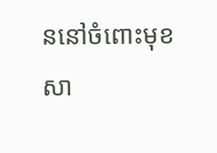ននៅចំពោះមុខសា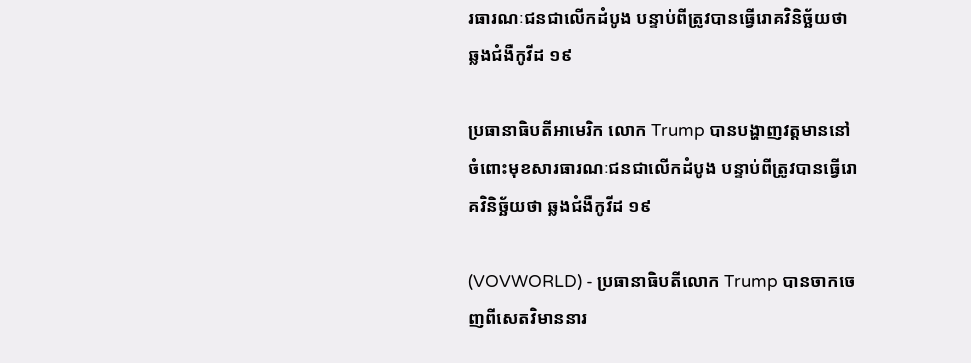រធារណៈជនជាលើកដំបូង បន្ទាប់ពីត្រូវបានធ្វើរោគវិនិច្ឆ័យថា ឆ្លងជំងឺកូវីដ ១៩

ប្រធានាធិបតីអាមេរិក លោក Trump បានបង្ហាញវត្តមាននៅចំពោះមុខសារធារណៈជនជាលើកដំបូង បន្ទាប់ពីត្រូវបានធ្វើរោគវិនិច្ឆ័យថា ឆ្លងជំងឺកូវីដ ១៩

(VOVWORLD) - ប្រធានាធិបតីលោក Trump បានចាកចេញពីសេតវិមាននារ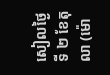សៀលថ្ងៃទី ២ ខែតុលា (ម៉ោ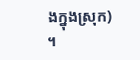ងក្នុងស្រុក) ។